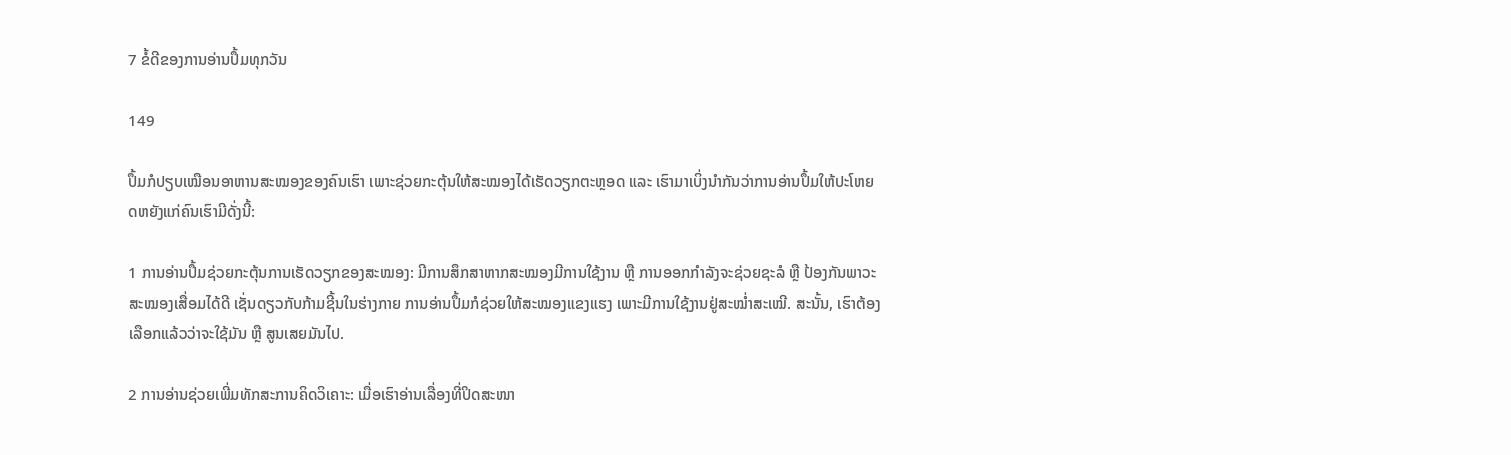7 ຂໍ້ດີຂອງການອ່ານປຶ້ມທຸກວັນ

149

ປຶ້ມກໍປຽບເໝືອນອາຫານສະໝອງຂອງຄົນເຮົາ ເພາະຊ່ວຍກະຕຸ້ນໃຫ້ສະໝອງໄດ້ເຮັດວຽກຕະຫຼອດ ແລະ ເຮົາມາເບິ່ງນຳກັນວ່າການອ່ານປຶ້ມໃຫ້ປະໂຫຍດຫຍັງແກ່ຄົນເຮົາມີດັ່ງນີ້:

1 ການອ່ານປຶ້ມຊ່ວຍກະຕຸ້ນການເຮັດວຽກຂອງສະໝອງ: ມີການສຶກສາຫາກສະໝອງມີການໃຊ້ງານ ຫຼື ການອອກກຳລັງຈະຊ່ວຍຊະລໍ ຫຼື ປ້ອງກັນພາວະສະໝອງເສື່ອມໄດ້ດີ ເຊັ່ນດຽວກັບກ້າມຊີ້ນໃນຮ່າງກາຍ ການອ່ານປຶ້ມກໍຊ່ວຍໃຫ້ສະໝອງແຂງແຮງ ເພາະມີການໃຊ້ງານຢູ່ສະໝ່ຳສະເໝີ. ສະນັ້ນ, ເຮົາຕ້ອງເລືອກແລ້ວວ່າຈະໃຊ້ມັນ ຫຼື ສູນເສຍມັນໄປ.

2 ການອ່ານຊ່ວຍເພີ່ມທັກສະການຄິດວິເຄາະ: ເມື່ອເຮົາອ່ານເລື່ອງທີ່ປິດສະໜາ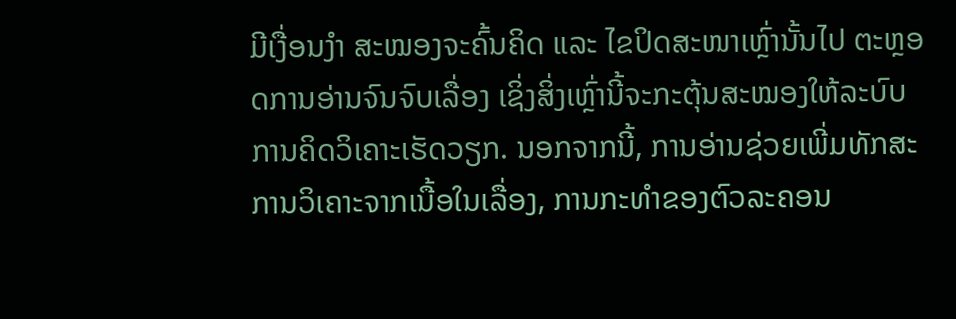ມີເງື່ອນງຳ ສະໝອງຈະຄົ້ນຄິດ ແລະ ໄຂປິດສະໜາເຫຼົ່ານັ້ນໄປ ຕະຫຼອດການອ່ານຈົນຈົບເລື່ອງ ເຊິ່ງສິ່ງເຫຼົ່ານີ້ຈະກະຕຸ້ນສະໝອງໃຫ້ລະບົບການຄິດວິເຄາະເຮັດວຽກ. ນອກຈາກນີ້, ການອ່ານຊ່ວຍເພີ່ມທັກສະການວິເຄາະຈາກເນື້ອໃນເລື່ອງ, ການກະທຳຂອງຕົວລະຄອນ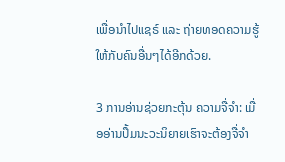ເພື່ອນຳໄປແຊຣ໌ ແລະ ຖ່າຍທອດຄວາມຮູ້ໃຫ້ກັບຄົນອື່ນໆໄດ້ອີກດ້ວຍ.

3 ການອ່ານຊ່ວຍກະຕຸ້ນ ຄວາມຈື່ຈຳ: ເມື່ອອ່ານປຶ້ມນະວະນິຍາຍເຮົາຈະຕ້ອງຈື່ຈຳ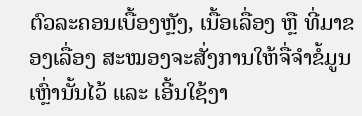ຕົວລະຄອນເບື້ອງຫຼັງ, ເນື້ອເລື່ອງ ຫຼື ທີ່ມາຂອງເລື່ອງ ສະໝອງຈະສັ່ງການໃຫ້ຈື່ຈຳຂໍ້ມູນເຫຼົ່ານັ້ນໄວ້ ແລະ ເອີ້ນໃຊ້ງາ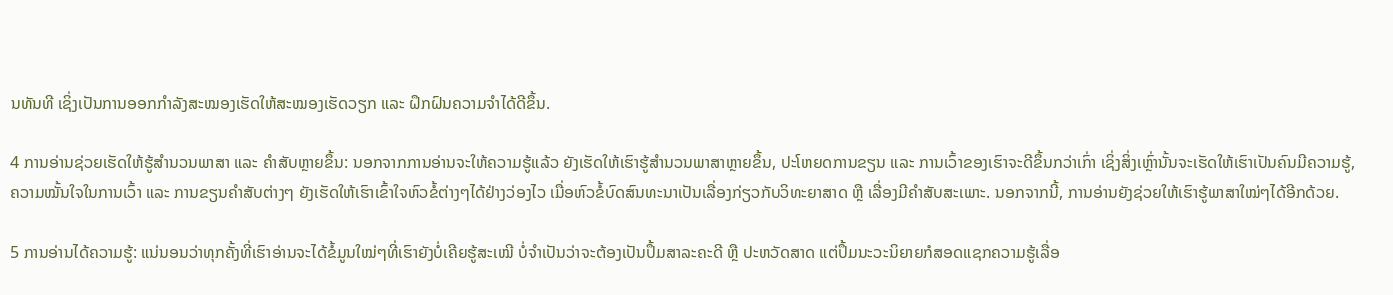ນທັນທີ ເຊິ່ງເປັນການອອກກຳລັງສະໝອງເຮັດໃຫ້ສະໝອງເຮັດວຽກ ແລະ ຝຶກຝົນຄວາມຈຳໄດ້ດີຂຶ້ນ.

4 ການອ່ານຊ່ວຍເຮັດໃຫ້ຮູ້ສຳນວນພາສາ ແລະ ຄຳສັບຫຼາຍຂຶ້ນ: ນອກຈາກການອ່ານຈະໃຫ້ຄວາມຮູ້ແລ້ວ ຍັງເຮັດໃຫ້ເຮົາຮູ້ສຳນວນພາສາຫຼາຍຂຶ້ນ, ປະໂຫຍດການຂຽນ ແລະ ການເວົ້າຂອງເຮົາຈະດີຂຶ້ນກວ່າເກົ່າ ເຊິ່ງສິ່ງເຫຼົ່ານັ້ນຈະເຮັດໃຫ້ເຮົາເປັນຄົນມີຄວາມຮູ້, ຄວາມໝັ້ນໃຈໃນການເວົ້າ ແລະ ການຂຽນຄຳສັບຕ່າງໆ ຍັງເຮັດໃຫ້ເຮົາເຂົ້າໃຈຫົວຂໍ້ຕ່າງໆໄດ້ຢ່າງວ່ອງໄວ ເມື່ອຫົວຂໍ້ບົດສົນທະນາເປັນເລື່ອງກ່ຽວກັບວິທະຍາສາດ ຫຼື ເລື່ອງມີຄຳສັບສະເພາະ. ນອກຈາກນີ້, ການອ່ານຍັງຊ່ວຍໃຫ້ເຮົາຮູ້ພາສາໃໝ່ໆໄດ້ອີກດ້ວຍ.

5 ການອ່ານໄດ້ຄວາມຮູ້: ແນ່ນອນວ່າທຸກຄັ້ງທີ່ເຮົາອ່ານຈະໄດ້ຂໍ້ມູນໃໝ່ໆທີ່ເຮົາຍັງບໍ່ເຄີຍຮູ້ສະເໝີ ບໍ່ຈຳເປັນວ່າຈະຕ້ອງເປັນປຶ້ມສາລະຄະດີ ຫຼື ປະຫວັດສາດ ແຕ່ປຶ້ມນະວະນິຍາຍກໍສອດແຊກຄວາມຮູ້ເລື່ອ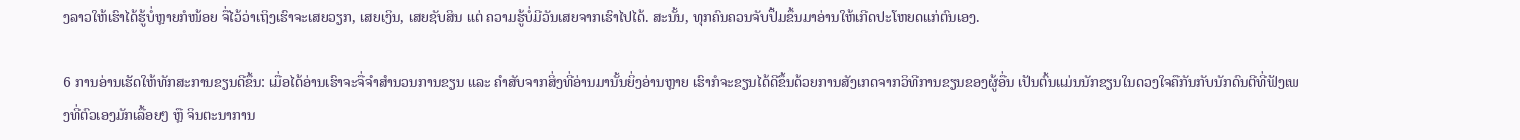ງລາວໃຫ້ເຮົາໄດ້ຮູ້ບໍ່ຫຼາຍກໍໜ້ອຍ ຈື່ໄວ້ວ່າເຖິງເຮົາຈະເສຍວຽກ, ເສຍເງິນ, ເສຍຊັບສິນ ແຕ່ ຄວາມຮູ້ບໍ່ມີວັນເສຍຈາກເຮົາໄປໄດ້. ສະນັ້ນ, ທຸກຄົນຄວນຈັບປຶ້ມຂຶ້ນມາອ່ານໃຫ້ເກີດປະໂຫຍດແກ່ຕົນເອງ.

6 ການອ່ານເຮັດໃຫ້ທັກສະການຂຽນດີຂຶ້ນ: ເມື່ອໄດ້ອ່ານເຮົາຈະຈື່ຈຳສຳນວນການຂຽນ ແລະ ຄຳສັບຈາກສິ່ງທີ່ອ່ານມານັ້ນຍິ່ງອ່ານຫຼາຍ ເຮົາກໍຈະຂຽນໄດ້ດີຂຶ້ນດ້ວຍການສັງເກດຈາກວິທີການຂຽນຂອງຜູ້ອື່ນ ເປັນຕົ້ນແມ່ນນັກຂຽນໃນດວງໃຈຄືກັນກັບນັກດົນຕີທີ່ຟັງເພງທີ່ຕົວເອງມັກເລື້ອຍໆ ຫຼື ຈິນຕະນາການ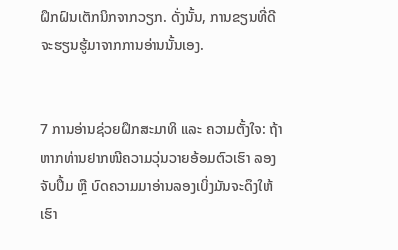ຝຶກຝົນເຕັກນິກຈາກວຽກ. ດັ່ງນັ້ນ, ການຂຽນທີ່ດີຈະຮຽນຮູ້ມາຈາກການອ່ານນັ້ນເອງ.


7 ການອ່ານຊ່ວຍຝຶກສະມາທິ ແລະ ຄວາມຕັ້ງໃຈ: ຖ້າຫາກທ່ານຢາກໜີຄວາມວຸ່ນວາຍອ້ອມຕົວເຮົາ ລອງຈັບປຶ້ມ ຫຼື ບົດຄວາມມາອ່ານລອງເບິ່ງມັນຈະດຶງໃຫ້ເຮົາ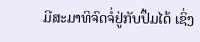ມີສະມາທິຈົດຈໍ່ຢູ່ກັບປຶ້ມໄດ້ ເຊິ່ງ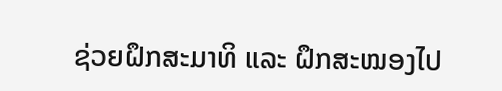ຊ່ວຍຝຶກສະມາທິ ແລະ ຝຶກສະໝອງໄປ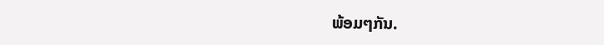ພ້ອມໆກັນ.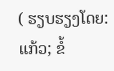( ຮຽບຮຽງໂດຍ: ແກ້ວ; ຂໍ້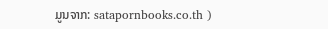ມູນຈາກ: satapornbooks.co.th )